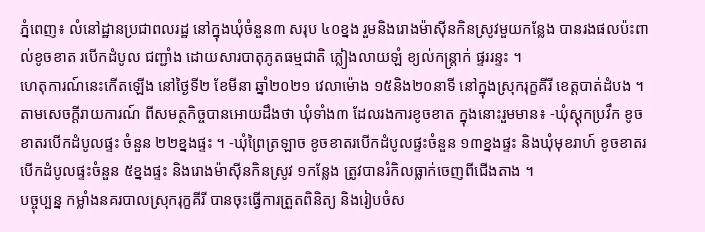ភ្នំពេញ៖ លំនៅដ្ឋានប្រជាពលរដ្ឋ នៅក្នុងឃុំចំនួន៣ សរុប ៤០ខ្នង រួមនិងរោងម៉ាស៊ីនកិនស្រូវមួយកន្លែង បានរងផលប៉ះពាល់ខូចខាត របើកដំបូល ជញ្ជាំង ដោយសារបាតុភូតធម្មជាតិ ភ្លៀងលាយឡំ ខ្យល់កន្ត្រាក់ ផ្ទររន្ទះ ។
ហេតុការណ៍នេះកើតឡើង នៅថ្ងៃទី២ ខែមីនា ឆ្នាំ២០២១ វេលាម៉ោង ១៥និង២០នាទី នៅក្នុងស្រុករុក្ខគីរី ខេត្តបាត់ដំបង ។
តាមសេចក្តីរាយការណ៍ ពីសមត្ថកិច្ចបានអោយដឹងថា ឃុំទាំង៣ ដែលរងការខូចខាត ក្នុងនោះរួមមាន៖ -ឃុំស្តុកប្រវឹក ខូចខាតរបើកដំបូលផ្ទះ ចំនួន ២២ខ្នងផ្ទះ ។ -ឃុំព្រៃត្រឡាច ខូចខាតរបើកដំបូលផ្ទះចំនួន ១៣ខ្នងផ្ទះ និងឃុំមុខរាហ៍ ខូចខាតរបើកដំបូលផ្ទះចំនួន ៥ខ្នងផ្ទះ និងរោងម៉ាស៊ីនកិនស្រូវ ១កន្លែង ត្រូវបានរំកិលធ្លាក់ចេញពីជើងតាង ។
បច្ចុប្បន្ន កម្លាំងនគរបាលស្រុករុក្ខគីរី បានចុះធ្វើការត្រួតពិនិត្យ និងរៀបចំស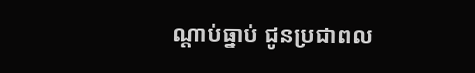ណ្តាប់ធ្នាប់ ជូនប្រជាពល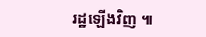រដ្ឋឡើងវិញ ៕